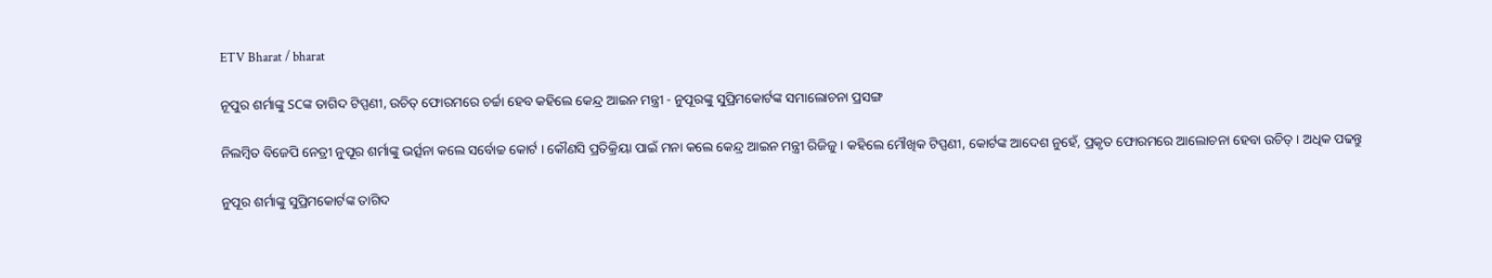ETV Bharat / bharat

ନୂପୁର ଶର୍ମାଙ୍କୁ SCଙ୍କ ତାଗିଦ ଟିପ୍ପଣୀ, ଉଚିତ୍‌ ଫୋରମରେ ଚର୍ଚ୍ଚା ହେବ କହିଲେ କେନ୍ଦ୍ର ଆଇନ ମନ୍ତ୍ରୀ - ନୁପୂରଙ୍କୁ ସୁପ୍ରିମକୋର୍ଟଙ୍କ ସମାଲୋଚନା ପ୍ରସଙ୍ଗ

ନିଲମ୍ବିତ ବିଜେପି ନେତ୍ରୀ ନୁପୂର ଶର୍ମାଙ୍କୁ ଭର୍ତ୍ସନା କଲେ ସର୍ବୋଚ୍ଚ କୋର୍ଟ । କୌଣସି ପ୍ରତିକ୍ରିୟା ପାଇଁ ମନା କଲେ କେନ୍ଦ୍ର ଆଇନ ମନ୍ତ୍ରୀ ରିଜିଜୁ । କହିଲେ ମୌଖିକ ଟିପ୍ପଣୀ, କୋର୍ଟଙ୍କ ଆଦେଶ ନୁହେଁ, ପ୍ରକୃତ ଫୋରମରେ ଆଲୋଚନା ହେବା ଉଚିତ୍‌ । ଅଧିକ ପଢନ୍ତୁ

ନୁପୂର ଶର୍ମାଙ୍କୁ ସୁପ୍ରିମକୋର୍ଟଙ୍କ ତାଗିଦ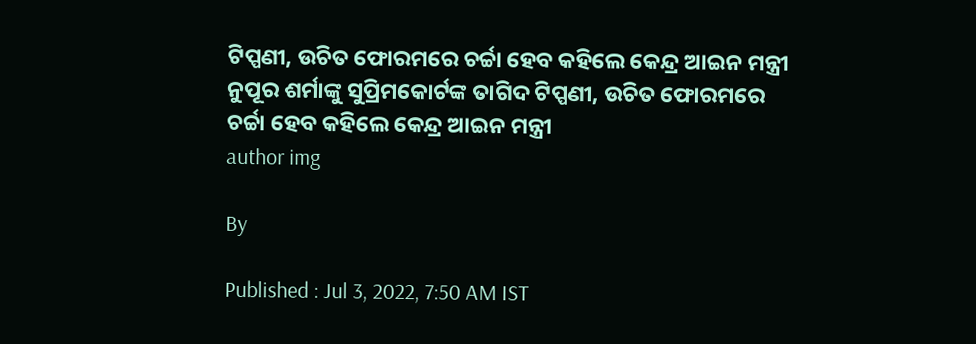ଟିପ୍ପଣୀ, ଉଚିତ ଫୋରମରେ ଚର୍ଚ୍ଚା ହେବ କହିଲେ କେନ୍ଦ୍ର ଆଇନ ମନ୍ତ୍ରୀ
ନୁପୂର ଶର୍ମାଙ୍କୁ ସୁପ୍ରିମକୋର୍ଟଙ୍କ ତାଗିଦ ଟିପ୍ପଣୀ, ଉଚିତ ଫୋରମରେ ଚର୍ଚ୍ଚା ହେବ କହିଲେ କେନ୍ଦ୍ର ଆଇନ ମନ୍ତ୍ରୀ
author img

By

Published : Jul 3, 2022, 7:50 AM IST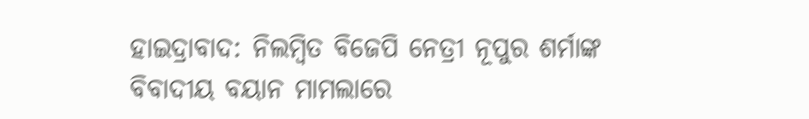ହାଇଦ୍ରାବାଦ: ନିଲମ୍ବିତ ବିଜେପି ନେତ୍ରୀ ନୂପୁର ଶର୍ମାଙ୍କ ବିବାଦୀୟ ବୟାନ ମାମଲାରେ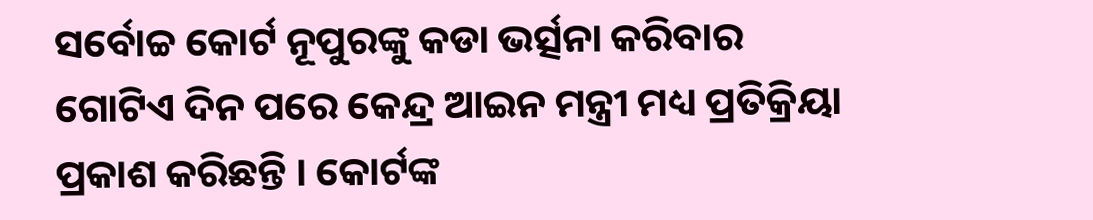ସର୍ବୋଚ୍ଚ କୋର୍ଟ ନୂପୁରଙ୍କୁ କଡା ଭର୍ତ୍ସନା କରିବାର ଗୋଟିଏ ଦିନ ପରେ କେନ୍ଦ୍ର ଆଇନ ମନ୍ତ୍ରୀ ମଧ୍ୟ ପ୍ରତିକ୍ରିୟା ପ୍ରକାଶ କରିଛନ୍ତି । କୋର୍ଟଙ୍କ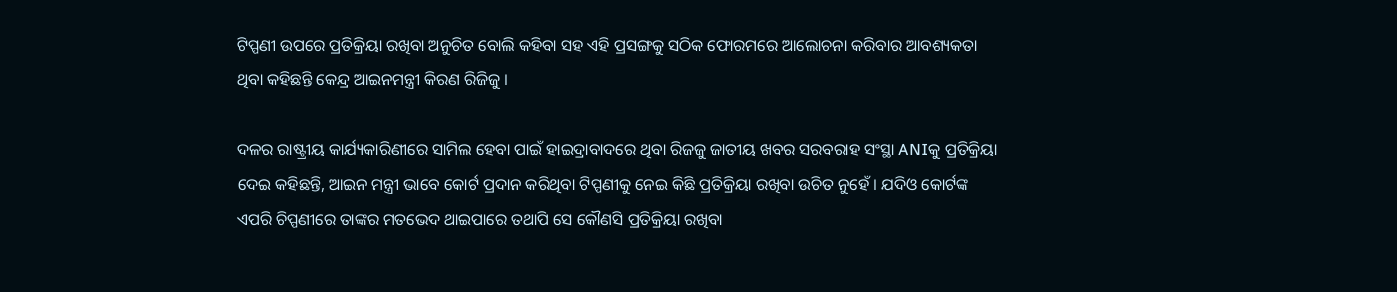ଟିପ୍ପଣୀ ଉପରେ ପ୍ରତିକ୍ରିୟା ରଖିବା ଅନୁଚିତ ବୋଲି କହିବା ସହ ଏହି ପ୍ରସଙ୍ଗକୁ ସଠିକ ଫୋରମରେ ଆଲୋଚନା କରିବାର ଆବଶ୍ୟକତା ଥିବା କହିଛନ୍ତି କେନ୍ଦ୍ର ଆଇନମନ୍ତ୍ରୀ କିରଣ ରିଜିଜୁ ।

ଦଳର ରାଷ୍ଟ୍ରୀୟ କାର୍ଯ୍ୟକାରିଣୀରେ ସାମିଲ ହେବା ପାଇଁ ହାଇଦ୍ରାବାଦରେ ଥିବା ରିଜଜୁ ଜାତୀୟ ଖବର ସରବରାହ ସଂସ୍ଥା ANIକୁ ପ୍ରତିକ୍ରିୟା ଦେଇ କହିଛନ୍ତି, ଆଇନ ମନ୍ତ୍ରୀ ଭାବେ କୋର୍ଟ ପ୍ରଦାନ କରିଥିବା ଟିପ୍ପଣୀକୁ ନେଇ କିଛି ପ୍ରତିକ୍ରିୟା ରଖିବା ଉଚିତ ନୁହେଁ । ଯଦିଓ କୋର୍ଟଙ୍କ ଏପରି ଚିପ୍ପଣୀରେ ତାଙ୍କର ମତଭେଦ ଥାଇପାରେ ତଥାପି ସେ କୌଣସି ପ୍ରତିକ୍ରିୟା ରଖିବା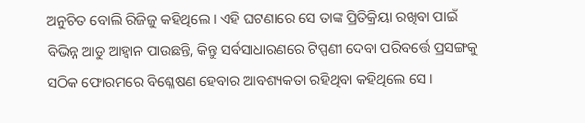ଅନୁଚିତ ବୋଲି ରିଜିଜୁ କହିଥିଲେ । ଏହି ଘଟଣାରେ ସେ ତାଙ୍କ ପ୍ରିତିକ୍ରିୟା ରଖିବା ପାଇଁ ବିଭିନ୍ନ ଆଡୁ ଆହ୍ବାନ ପାଉଛନ୍ତି, କିନ୍ତୁ ସର୍ବସାଧାରଣରେ ଟିପ୍ପଣୀ ଦେବା ପରିବର୍ତ୍ତେ ପ୍ରସଙ୍ଗକୁ ସଠିକ ଫୋରମରେ ବିଶ୍ଳେଷଣ ହେବାର ଆବଶ୍ୟକତା ରହିଥିବା କହିଥିଲେ ସେ ।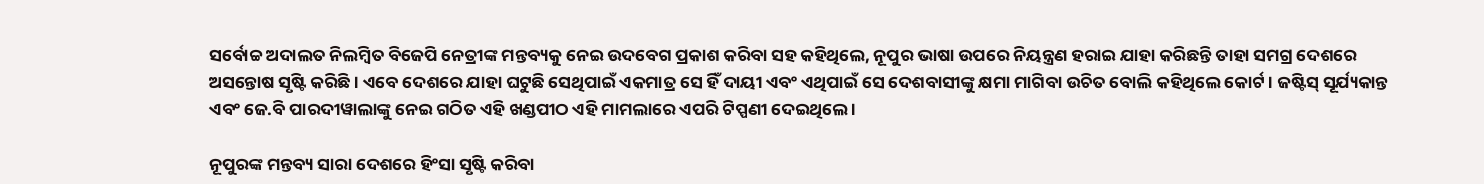ସର୍ବୋଚ୍ଚ ଅଦାଲତ ନିଲମ୍ବିତ ବିଜେପି ନେତ୍ରୀଙ୍କ ମନ୍ତବ୍ୟକୁ ନେଇ ଉଦବେଗ ପ୍ରକାଶ କରିବା ସହ କହିଥିଲେ, ନୂପୁର ଭାଷା ଉପରେ ନିୟନ୍ତ୍ରଣ ହରାଇ ଯାହା କରିଛନ୍ତି ତାହା ସମଗ୍ର ଦେଶରେ ଅସନ୍ତୋଷ ସୃଷ୍ଟି କରିଛି । ଏବେ ଦେଶରେ ଯାହା ଘଟୁଛି ସେଥିପାଇଁ ଏକମାତ୍ର ସେ ହିଁ ଦାୟୀ ଏବଂ ଏଥିପାଇଁ ସେ ଦେଶବାସୀଙ୍କୁ କ୍ଷମା ମାଗିବା ଉଚିତ ବୋଲି କହିଥିଲେ କୋର୍ଟ । ଜଷ୍ଟିସ୍ ସୂର୍ଯ୍ୟକାନ୍ତ ଏବଂ ଜେ.ବି ପାରଦୀୱାଲାଙ୍କୁ ନେଇ ଗଠିତ ଏହି ଖଣ୍ଡପୀଠ ଏହି ମାମଲାରେ ଏପରି ଟିପ୍ପଣୀ ଦେଇଥିଲେ ।

ନୂପୁରଙ୍କ ମନ୍ତବ୍ୟ ସାରା ଦେଶରେ ହିଂସା ସୃଷ୍ଟି କରିବା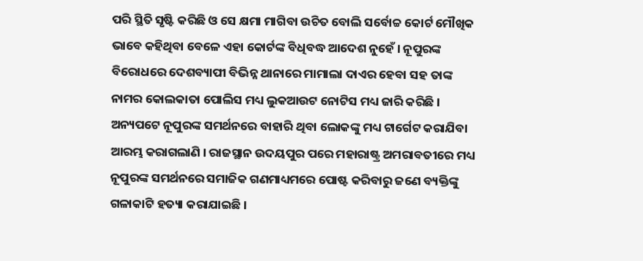ପରି ସ୍ଥିତି ସୃଷ୍ଟି କରିଛି ଓ ସେ କ୍ଷମା ମାଗିବା ଉଚିତ ବୋଲି ସର୍ବୋଚ୍ଚ କୋର୍ଟ ମୌଖିକ ଭାବେ କହିଥିବା ବେଳେ ଏହା କୋର୍ଟଙ୍କ ବିଧିବଦ୍ଧ ଆଦେଶ ନୁହେଁ । ନୂପୁରଙ୍କ ବିରୋଧରେ ଦେଶବ୍ୟାପୀ ବିଭିନ୍ନ ଥାନାରେ ମାମାଲା ଦାଏର ହେବା ସହ ତାଙ୍କ ନାମର କୋଲକାତା ପୋଲିସ ମଧ୍ୟ ଲୁକଆଉଟ ନୋଟିସ ମଧ୍ୟ ଜାରି କରିଛି । ଅନ୍ୟପଟେ ନୂପୁରଙ୍କ ସମର୍ଥନରେ ବାହାରି ଥିବା ଲୋକଙ୍କୁ ମଧ୍ୟ ଟାର୍ଗେଟ କରାଯିବା ଆରମ୍ଭ କରାଗଲାଣି । ରାଜସ୍ଥାନ ଉଦୟପୁର ପରେ ମହାରାଷ୍ଟ୍ର ଅମରାବତୀରେ ମଧ୍ୟ ନୂପୁରଙ୍କ ସମର୍ଥନରେ ସମାଜିକ ଗଣମାଧ୍ୟମରେ ପୋଷ୍ଟ କରିବାରୁ ଜଣେ ବ୍ୟକ୍ତିଙ୍କୁ ଗଳାକାଟି ହତ୍ୟା କରାଯାଇଛି ।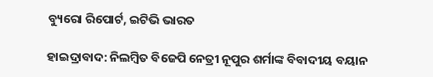ବ୍ୟୁରୋ ରିପୋର୍ଟ, ଇଟିଭି ଭାରତ

ହାଇଦ୍ରାବାଦ: ନିଲମ୍ବିତ ବିଜେପି ନେତ୍ରୀ ନୂପୁର ଶର୍ମାଙ୍କ ବିବାଦୀୟ ବୟାନ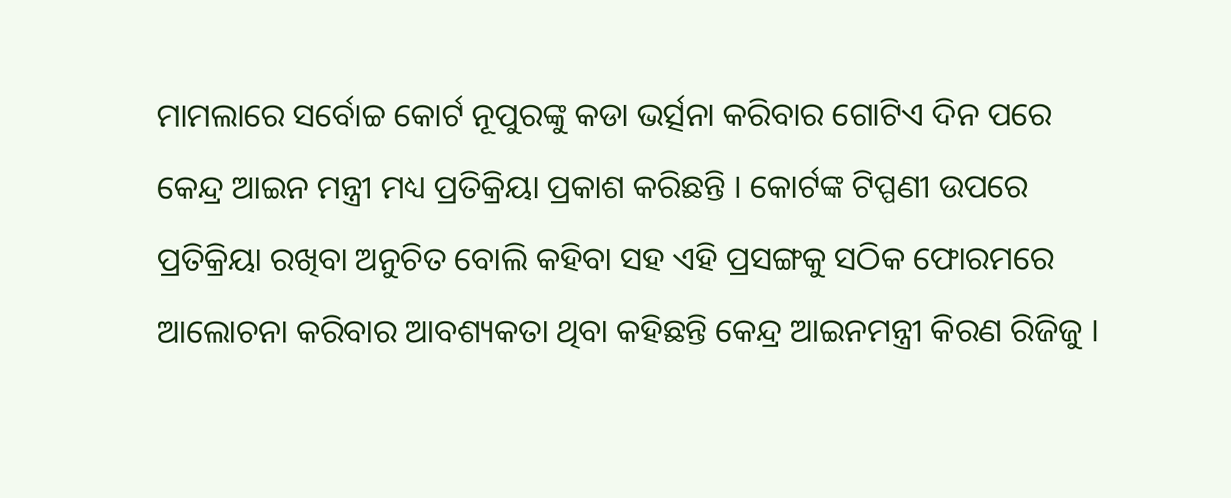ମାମଲାରେ ସର୍ବୋଚ୍ଚ କୋର୍ଟ ନୂପୁରଙ୍କୁ କଡା ଭର୍ତ୍ସନା କରିବାର ଗୋଟିଏ ଦିନ ପରେ କେନ୍ଦ୍ର ଆଇନ ମନ୍ତ୍ରୀ ମଧ୍ୟ ପ୍ରତିକ୍ରିୟା ପ୍ରକାଶ କରିଛନ୍ତି । କୋର୍ଟଙ୍କ ଟିପ୍ପଣୀ ଉପରେ ପ୍ରତିକ୍ରିୟା ରଖିବା ଅନୁଚିତ ବୋଲି କହିବା ସହ ଏହି ପ୍ରସଙ୍ଗକୁ ସଠିକ ଫୋରମରେ ଆଲୋଚନା କରିବାର ଆବଶ୍ୟକତା ଥିବା କହିଛନ୍ତି କେନ୍ଦ୍ର ଆଇନମନ୍ତ୍ରୀ କିରଣ ରିଜିଜୁ ।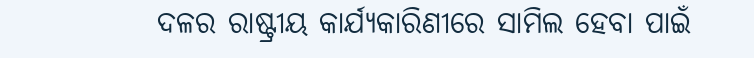ଦଳର ରାଷ୍ଟ୍ରୀୟ କାର୍ଯ୍ୟକାରିଣୀରେ ସାମିଲ ହେବା ପାଇଁ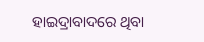ହାଇଦ୍ରାବାଦରେ ଥିବା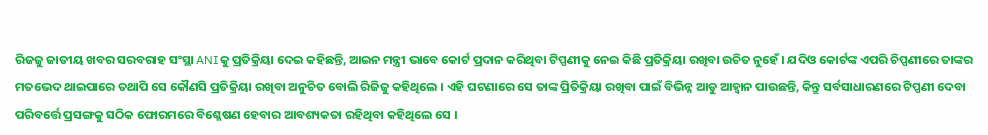ରିଜଜୁ ଜାତୀୟ ଖବର ସରବରାହ ସଂସ୍ଥା ANIକୁ ପ୍ରତିକ୍ରିୟା ଦେଇ କହିଛନ୍ତି, ଆଇନ ମନ୍ତ୍ରୀ ଭାବେ କୋର୍ଟ ପ୍ରଦାନ କରିଥିବା ଟିପ୍ପଣୀକୁ ନେଇ କିଛି ପ୍ରତିକ୍ରିୟା ରଖିବା ଉଚିତ ନୁହେଁ । ଯଦିଓ କୋର୍ଟଙ୍କ ଏପରି ଚିପ୍ପଣୀରେ ତାଙ୍କର ମତଭେଦ ଥାଇପାରେ ତଥାପି ସେ କୌଣସି ପ୍ରତିକ୍ରିୟା ରଖିବା ଅନୁଚିତ ବୋଲି ରିଜିଜୁ କହିଥିଲେ । ଏହି ଘଟଣାରେ ସେ ତାଙ୍କ ପ୍ରିତିକ୍ରିୟା ରଖିବା ପାଇଁ ବିଭିନ୍ନ ଆଡୁ ଆହ୍ବାନ ପାଉଛନ୍ତି, କିନ୍ତୁ ସର୍ବସାଧାରଣରେ ଟିପ୍ପଣୀ ଦେବା ପରିବର୍ତ୍ତେ ପ୍ରସଙ୍ଗକୁ ସଠିକ ଫୋରମରେ ବିଶ୍ଳେଷଣ ହେବାର ଆବଶ୍ୟକତା ରହିଥିବା କହିଥିଲେ ସେ ।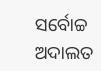ସର୍ବୋଚ୍ଚ ଅଦାଲତ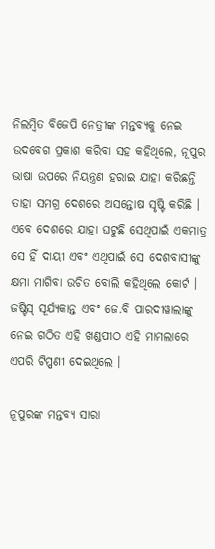ନିଲମ୍ବିତ ବିଜେପି ନେତ୍ରୀଙ୍କ ମନ୍ତବ୍ୟକୁ ନେଇ ଉଦବେଗ ପ୍ରକାଶ କରିବା ସହ କହିଥିଲେ, ନୂପୁର ଭାଷା ଉପରେ ନିୟନ୍ତ୍ରଣ ହରାଇ ଯାହା କରିଛନ୍ତି ତାହା ସମଗ୍ର ଦେଶରେ ଅସନ୍ତୋଷ ସୃଷ୍ଟି କରିଛି । ଏବେ ଦେଶରେ ଯାହା ଘଟୁଛି ସେଥିପାଇଁ ଏକମାତ୍ର ସେ ହିଁ ଦାୟୀ ଏବଂ ଏଥିପାଇଁ ସେ ଦେଶବାସୀଙ୍କୁ କ୍ଷମା ମାଗିବା ଉଚିତ ବୋଲି କହିଥିଲେ କୋର୍ଟ । ଜଷ୍ଟିସ୍ ସୂର୍ଯ୍ୟକାନ୍ତ ଏବଂ ଜେ.ବି ପାରଦୀୱାଲାଙ୍କୁ ନେଇ ଗଠିତ ଏହି ଖଣ୍ଡପୀଠ ଏହି ମାମଲାରେ ଏପରି ଟିପ୍ପଣୀ ଦେଇଥିଲେ ।

ନୂପୁରଙ୍କ ମନ୍ତବ୍ୟ ସାରା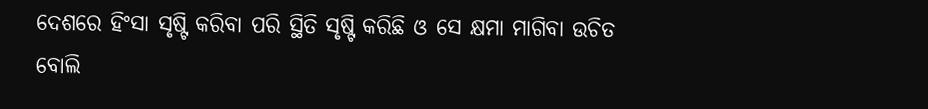ଦେଶରେ ହିଂସା ସୃଷ୍ଟି କରିବା ପରି ସ୍ଥିତି ସୃଷ୍ଟି କରିଛି ଓ ସେ କ୍ଷମା ମାଗିବା ଉଚିତ ବୋଲି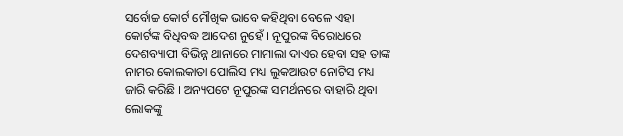ସର୍ବୋଚ୍ଚ କୋର୍ଟ ମୌଖିକ ଭାବେ କହିଥିବା ବେଳେ ଏହା କୋର୍ଟଙ୍କ ବିଧିବଦ୍ଧ ଆଦେଶ ନୁହେଁ । ନୂପୁରଙ୍କ ବିରୋଧରେ ଦେଶବ୍ୟାପୀ ବିଭିନ୍ନ ଥାନାରେ ମାମାଲା ଦାଏର ହେବା ସହ ତାଙ୍କ ନାମର କୋଲକାତା ପୋଲିସ ମଧ୍ୟ ଲୁକଆଉଟ ନୋଟିସ ମଧ୍ୟ ଜାରି କରିଛି । ଅନ୍ୟପଟେ ନୂପୁରଙ୍କ ସମର୍ଥନରେ ବାହାରି ଥିବା ଲୋକଙ୍କୁ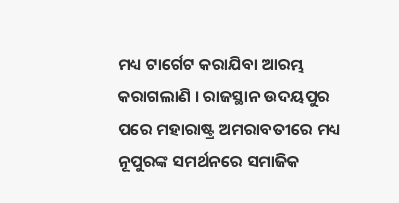ମଧ୍ୟ ଟାର୍ଗେଟ କରାଯିବା ଆରମ୍ଭ କରାଗଲାଣି । ରାଜସ୍ଥାନ ଉଦୟପୁର ପରେ ମହାରାଷ୍ଟ୍ର ଅମରାବତୀରେ ମଧ୍ୟ ନୂପୁରଙ୍କ ସମର୍ଥନରେ ସମାଜିକ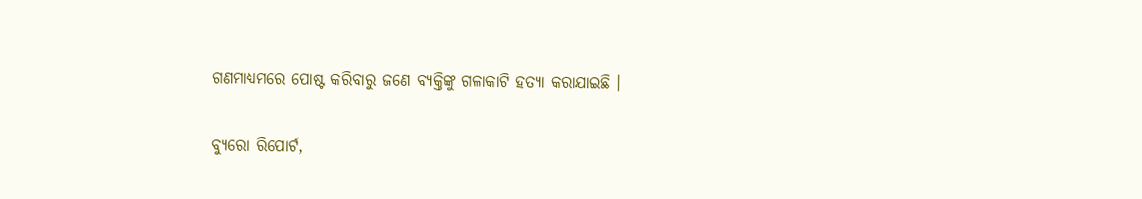ଗଣମାଧ୍ୟମରେ ପୋଷ୍ଟ କରିବାରୁ ଜଣେ ବ୍ୟକ୍ତିଙ୍କୁ ଗଳାକାଟି ହତ୍ୟା କରାଯାଇଛି ।

ବ୍ୟୁରୋ ରିପୋର୍ଟ,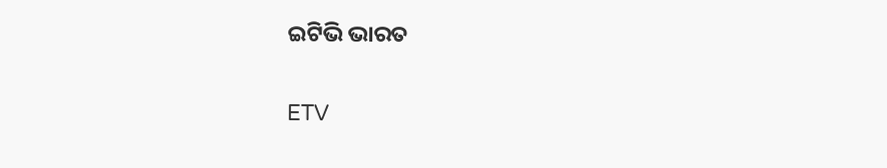ଇଟିଭି ଭାରତ

ETV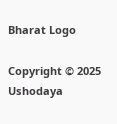Bharat Logo

Copyright © 2025 Ushodaya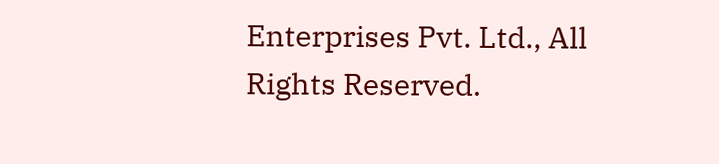Enterprises Pvt. Ltd., All Rights Reserved.